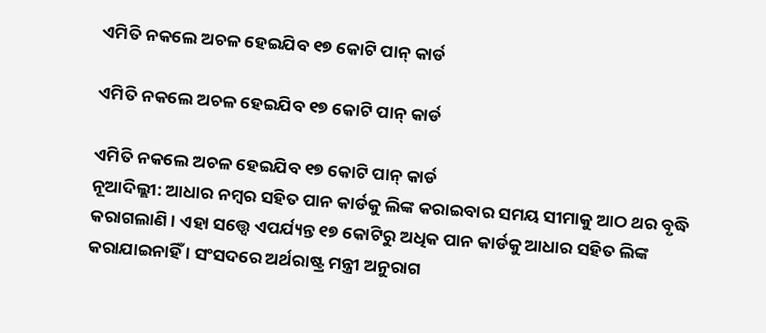ଏମିତି ନକଲେ ଅଚଳ ହେଇଯିବ ୧୭ କୋଟି ପାନ୍ କାର୍ଡ

ଏମିତି ନକଲେ ଅଚଳ ହେଇଯିବ ୧୭ କୋଟି ପାନ୍ କାର୍ଡ

ଏମିତି ନକଲେ ଅଚଳ ହେଇଯିବ ୧୭ କୋଟି ପାନ୍ କାର୍ଡ
ନୂଆଦିଲ୍ଲୀ: ଆଧାର ନମ୍ବର ସହିତ ପାନ କାର୍ଡକୁ ଲିଙ୍କ କରାଇବାର ସମୟ ସୀମାକୁ ଆଠ ଥର ବୃଦ୍ଧି କରାଗଲାଣି । ଏହା ସତ୍ତ୍ୱେ ଏପର୍ଯ୍ୟନ୍ତ ୧୭ କୋଟିରୁ ଅଧିକ ପାନ କାର୍ଡକୁ ଆଧାର ସହିତ ଲିଙ୍କ କରାଯାଇନାହିଁ । ସଂସଦରେ ଅର୍ଥରାଷ୍ଟ୍ର ମନ୍ତ୍ରୀ ଅନୁରାଗ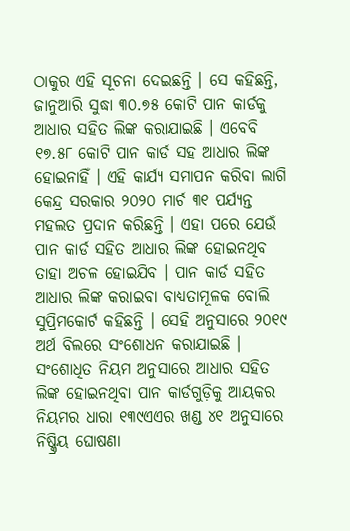ଠାକୁର ଏହି ସୂଚନା ଦେଇଛନ୍ତି । ସେ କହିଛନ୍ତି, ଜାନୁଆରି ସୁଦ୍ଧା ୩୦.୭୫ କୋଟି ପାନ କାର୍ଡକୁ ଆଧାର ସହିତ ଲିଙ୍କ କରାଯାଇଛି । ଏବେବି ୧୭.୫୮ କୋଟି ପାନ କାର୍ଡ ସହ ଆଧାର ଲିଙ୍କ ହୋଇନାହିଁ । ଏହି କାର୍ଯ୍ୟ ସମାପନ କରିବା ଲାଗି କେନ୍ଦ୍ର ସରକାର ୨୦୨୦ ମାର୍ଚ ୩୧ ପର୍ଯ୍ୟନ୍ତ ମହଲତ ପ୍ରଦାନ କରିଛନ୍ତି । ଏହା ପରେ ଯେଉଁ ପାନ କାର୍ଡ ସହିତ ଆଧାର ଲିଙ୍କ ହୋଇନଥିବ ତାହା ଅଚଳ ହୋଇଯିବ । ପାନ କାର୍ଡ ସହିତ ଆଧାର ଲିଙ୍କ କରାଇବା ବାଧ୍ୟତାମୂଳକ ବୋଲି ସୁପ୍ରିମକୋର୍ଟ କହିଛନ୍ତି । ସେହି ଅନୁସାରେ ୨୦୧୯ ଅର୍ଥ ବିଲରେ ସଂଶୋଧନ କରାଯାଇଛି । ସଂଶୋଧିତ ନିୟମ ଅନୁସାରେ ଆଧାର ସହିତ ଲିଙ୍କ ହୋଇନଥିବା ପାନ କାର୍ଡଗୁଡ଼ିକୁ ଆୟକର ନିୟମର ଧାରା ୧୩୯ଏଏର ଖଣ୍ଡ ୪୧ ଅନୁସାରେ ନିଷ୍କ୍ରିୟ ଘୋଷଣା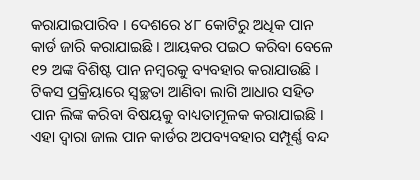କରାଯାଇପାରିବ । ଦେଶରେ ୪୮ କୋଟିରୁ ଅଧିକ ପାନ କାର୍ଡ ଜାରି କରାଯାଇଛି । ଆୟକର ପଇଠ କରିବା ବେଳେ ୧୨ ଅଙ୍କ ବିଶିଷ୍ଟ ପାନ ନମ୍ବରକୁ ବ୍ୟବହାର କରାଯାଉଛି । ଟିକସ ପ୍ରକ୍ରିୟାରେ ସ୍ୱଚ୍ଛତା ଆଣିବା ଲାଗି ଆଧାର ସହିତ ପାନ ଲିଙ୍କ କରିବା ବିଷୟକୁ ବାଧ୍ୟତାମୂଳକ କରାଯାଇଛି । ଏହା ଦ୍ୱାରା ଜାଲ ପାନ କାର୍ଡର ଅପବ୍ୟବହାର ସମ୍ପୂର୍ଣ୍ଣ ବନ୍ଦ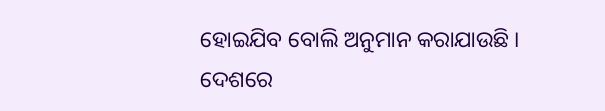ହୋଇଯିବ ବୋଲି ଅନୁମାନ କରାଯାଉଛି । ଦେଶରେ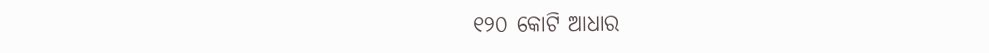୧୨୦ କୋଟି ଆଧାର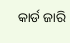କାର୍ଡ ଜାରି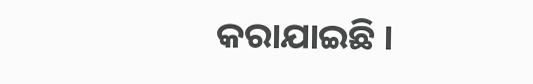କରାଯାଇଛି ।